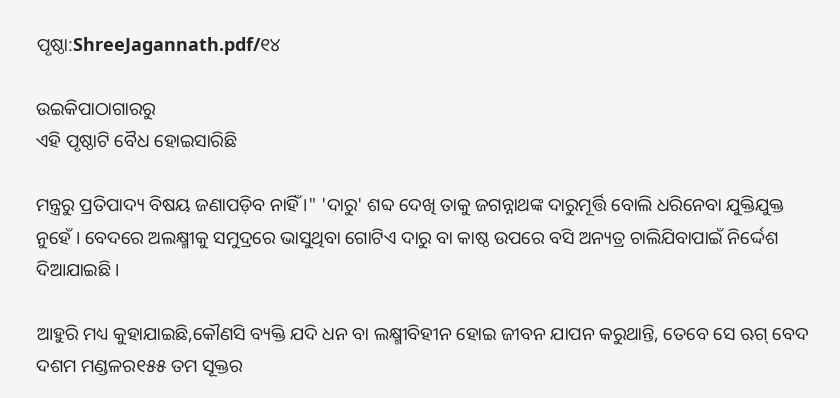ପୃଷ୍ଠା:ShreeJagannath.pdf/୧୪

ଉଇକିପାଠାଗାର‌ରୁ
ଏହି ପୃଷ୍ଠାଟି ବୈଧ ହୋଇସାରିଛି

ମନ୍ତ୍ରରୁ ପ୍ରତିପାଦ୍ୟ ବିଷୟ ଜଣାପଡ଼ିବ ନାହିଁ ।" 'ଦାରୁ' ଶବ୍ଦ ଦେଖି ତାକୁ ଜଗନ୍ନାଥଙ୍କ ଦାରୁମୂର୍ତ୍ତି ବୋଲି ଧରିନେବା ଯୁକ୍ତିଯୁକ୍ତ ନୁହେଁ । ବେଦରେ ଅଲକ୍ଷ୍ମୀକୁ ସମୁଦ୍ରରେ ଭାସୁଥିବା ଗୋଟିଏ ଦାରୁ ବା କାଷ୍ଠ ଉପରେ ବସି ଅନ୍ୟତ୍ର ଚାଲିଯିବାପାଇଁ ନିର୍ଦ୍ଦେଶ ଦିଆଯାଇଛି ।

ଆହୁରି ମଧ୍ୟ କୁହାଯାଇଛି,କୌଣସି ବ୍ୟକ୍ତି ଯଦି ଧନ ବା ଲକ୍ଷ୍ମୀବିହୀନ ହୋଇ ଜୀବନ ଯାପନ କରୁଥାନ୍ତି, ତେବେ ସେ ଋଗ୍‍ ବେଦ ଦଶମ ମଣ୍ଡଳର୧୫୫ ତମ ସୂକ୍ତର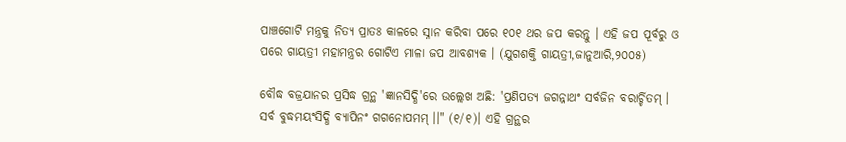ପାଞ୍ଚଗୋଟି ମନ୍ତ୍ରକୁ ନିତ୍ୟ ପ୍ରାତଃ କାଳରେ ସ୍ନାନ କରିବା ପରେ ୧୦୧ ଥର ଜପ କରନ୍ତୁ । ଏହି ଜପ ପୂର୍ବରୁ ଓ ପରେ ଗାୟତ୍ରୀ ମହାମନ୍ତ୍ରର ଗୋଟିଏ ମାଳା ଜପ ଆବଶ୍ୟକ । (ଯୁଗଶକ୍ତି ଗାୟତ୍ରୀ,ଜାନୁଆରି,୨୦୦୫)

ବୌଦ୍ଧ ବଜ୍ରଯାନର ପ୍ରସିଦ୍ଧ ଗ୍ରନ୍ଥ 'ଜ୍ଞାନସିଦ୍ଧି'ରେ ଉଲ୍ଲେଖ ଅଛି: 'ପ୍ରଣିପତ୍ୟ ଜଗନ୍ନାଥଂ ସର୍ବଜିନ ବରାର୍ଚ୍ଚିତମ୍‍ । ସର୍ବ ବୁଦ୍ଧମୟଂସିଦ୍ଧି ବ୍ୟାପିନଂ ଗଗନୋପମମ୍‍ ।।" (୧/୧)। ଏହି ଗ୍ରନ୍ଥର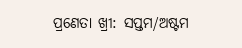ପ୍ରଣେତା ଖ୍ରୀ: ସପ୍ତମ/ଅଷ୍ଟମ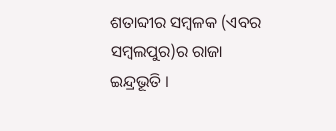ଶତାବ୍ଦୀର ସମ୍ବଳକ (ଏବର ସମ୍ବଲପୁର)ର ରାଜା ଇନ୍ଦ୍ରଭୂତି ।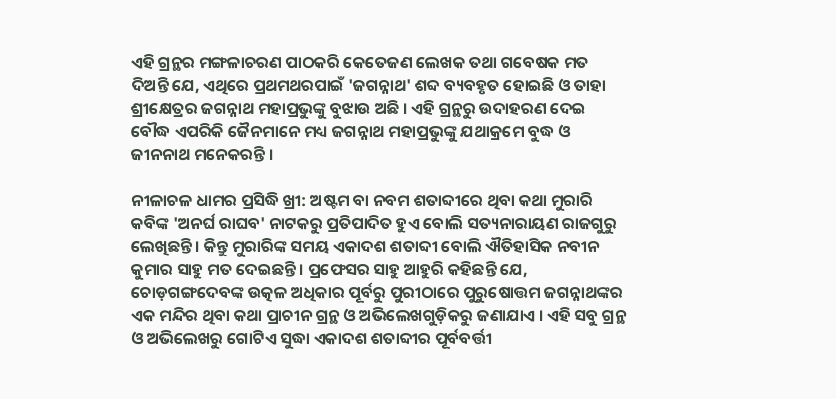ଏହି ଗ୍ରନ୍ଥର ମଙ୍ଗଳାଚରଣ ପାଠକରି କେତେଜଣ ଲେଖକ ତଥା ଗବେଷକ ମତ ଦିଅନ୍ତି ଯେ, ଏଥିରେ ପ୍ରଥମଥରପାଇଁ 'ଜଗନ୍ନାଥ' ଶବ୍ଦ ବ୍ୟବହୃତ ହୋଇଛି ଓ ତାହା ଶ୍ରୀକ୍ଷେତ୍ରର ଜଗନ୍ନାଥ ମହାପ୍ରଭୁଙ୍କୁ ବୁଝାଉ ଅଛି । ଏହି ଗ୍ରନ୍ଥରୁ ଉଦାହରଣ ଦେଇ ବୌଦ୍ଧ ଏପରିକି ଜୈନମାନେ ମଧ୍ୟ ଜଗନ୍ନାଥ ମହାପ୍ରଭୁଙ୍କୁ ଯଥାକ୍ରମେ ବୁଦ୍ଧ ଓ ଜୀନନାଥ ମନେକରନ୍ତି ।

ନୀଳାଚଳ ଧାମର ପ୍ରସିଦ୍ଧି ଖ୍ରୀ: ଅଷ୍ଟମ ବା ନବମ ଶତାବ୍ଦୀରେ ଥିବା କଥା ମୁରାରି କବିଙ୍କ 'ଅନର୍ଘ ରାଘବ' ନାଟକରୁ ପ୍ରତିପାଦିତ ହୁଏ ବୋଲି ସତ୍ୟନାରାୟଣ ରାଜଗୁରୁ ଲେଖିଛନ୍ତି । କିନ୍ତୁ ମୁରାରିଙ୍କ ସମୟ ଏକାଦଶ ଶତାବ୍ଦୀ ବୋଲି ଐତିହାସିକ ନବୀନ କୁମାର ସାହୁ ମତ ଦେଇଛନ୍ତି । ପ୍ରଫେସର ସାହୁ ଆହୁରି କହିଛନ୍ତି ଯେ, ଚୋଡ଼ଗଙ୍ଗଦେବଙ୍କ ଉତ୍କଳ ଅଧିକାର ପୂର୍ବରୁ ପୁରୀଠାରେ ପୁରୁଷୋତ୍ତମ ଜଗନ୍ନାଥଙ୍କର ଏକ ମନ୍ଦିର ଥିବା କଥା ପ୍ରାଚୀନ ଗ୍ରନ୍ଥ ଓ ଅଭିଲେଖଗୁଡ଼ିକରୁ ଜଣାଯାଏ । ଏହି ସବୁ ଗ୍ରନ୍ଥ ଓ ଅଭିଲେଖରୁ ଗୋଟିଏ ସୁଦ୍ଧା ଏକାଦଶ ଶତାବ୍ଦୀର ପୂର୍ବବର୍ତ୍ତୀ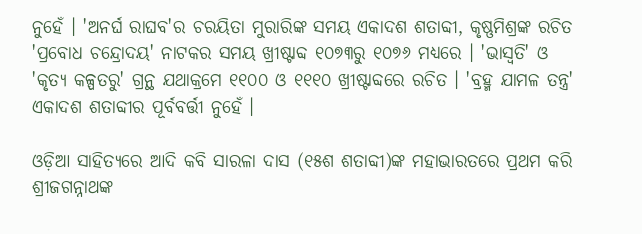ନୁହେଁ । 'ଅନର୍ଘ ରାଘବ'ର ଚରୟିତା ମୁରାରିଙ୍କ ସମୟ ଏକାଦଶ ଶତାବ୍ଦୀ, କୃଷ୍ଣମିଶ୍ରଙ୍କ ରଚିତ 'ପ୍ରବୋଧ ଚନ୍ଦ୍ରୋଦୟ' ନାଟକର ସମୟ ଖ୍ରୀଷ୍ଟାବ୍ଦ ୧୦୭୩ରୁ ୧୦୭୬ ମଧ୍ୟରେ । 'ଭାସ୍ୱତି' ଓ 'କୃତ୍ୟ କଳ୍ପତରୁ' ଗ୍ରନ୍ଥ ଯଥାକ୍ରମେ ୧୧୦୦ ଓ ୧୧୧୦ ଖ୍ରୀଷ୍ଟାବ୍ଦରେ ରଚିତ । 'ବ୍ରହ୍ମ ଯାମଳ ତନ୍ତ୍ର' ଏକାଦଶ ଶତାବ୍ଦୀର ପୂର୍ବବର୍ତ୍ତୀ ନୁହେଁ ।

ଓଡ଼ିଆ ସାହିତ୍ୟରେ ଆଦି କବି ସାରଳା ଦାସ (୧୫ଶ ଶତାବ୍ଦୀ)ଙ୍କ ମହାଭାରତରେ ପ୍ରଥମ କରି ଶ୍ରୀଜଗନ୍ନାଥଙ୍କ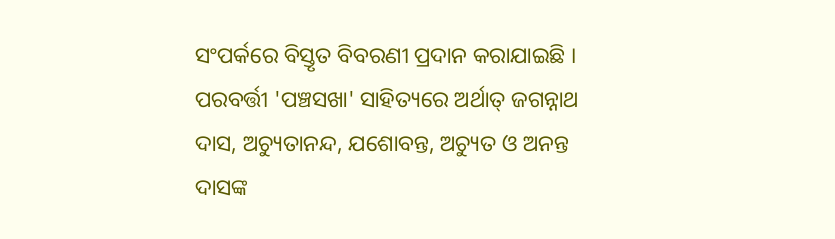ସଂପର୍କରେ ବିସ୍ତୃତ ବିବରଣୀ ପ୍ରଦାନ କରାଯାଇଛି । ପରବର୍ତ୍ତୀ 'ପଞ୍ଚସଖା' ସାହିତ୍ୟରେ ଅର୍ଥାତ୍‍ ଜଗନ୍ନାଥ ଦାସ, ଅଚ୍ୟୁତାନନ୍ଦ, ଯଶୋବନ୍ତ, ଅଚ୍ୟୁତ ଓ ଅନନ୍ତ ଦାସଙ୍କ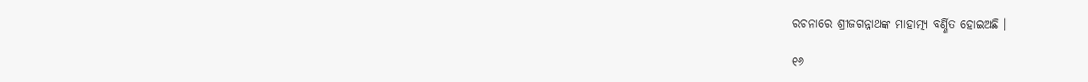ରଚନାରେ ଶ୍ରୀଜଗନ୍ନାଥଙ୍କ ମାହାତ୍ମ୍ୟ ବର୍ଣ୍ଣିତ ହୋଇଅଛି ।

୧୬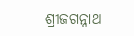ଶ୍ରୀଜଗନ୍ନାଥ